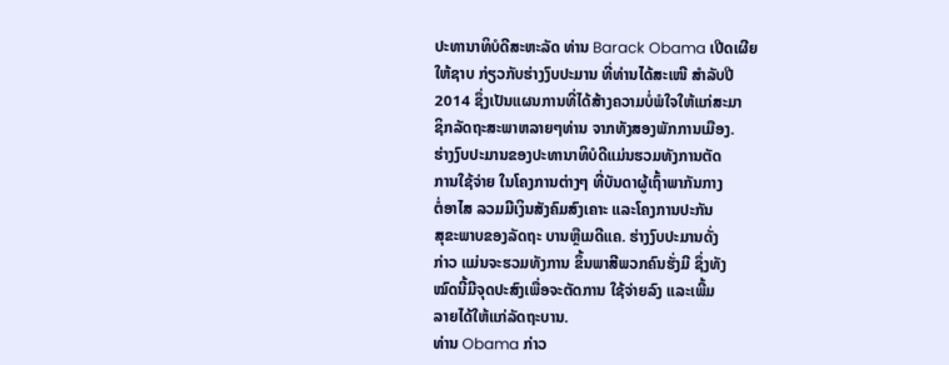ປະທານາທິບໍດີສະຫະລັດ ທ່ານ Barack Obama ເປີດເຜີຍ
ໃຫ້ຊາບ ກ່ຽວກັບຮ່າງງົບປະມານ ທີ່ທ່ານໄດ້ສະເໜີ ສຳລັບປີ
2014 ຊຶ່ງເປັນແຜນການທີ່ໄດ້ສ້າງຄວາມບໍ່ພໍໃຈໃຫ້ແກ່ສະມາ
ຊິກລັດຖະສະພາຫລາຍໆທ່ານ ຈາກທັງສອງພັກການເມືອງ.
ຮ່າງງົບປະມານຂອງປະທານາທິບໍດີແມ່ນຮວມທັງການຕັດ
ການໃຊ້ຈ່າຍ ໃນໂຄງການຕ່າງໆ ທີ່ບັນດາຜູ້ເຖົ້າພາກັນກາງ
ຕໍ່ອາໄສ ລວມມີເງິນສັງຄົມສົງເຄາະ ແລະໂຄງການປະກັນ
ສຸຂະພາບຂອງລັດຖະ ບານຫຼືເມດີແຄ. ຮ່າງງົບປະມານດັ່ງ
ກ່າວ ແມ່ນຈະຮວມທັງການ ຂຶ້ນພາສີພວກຄົນຮັ່ງມີ ຊຶ່ງທັງ
ໝົດນີ້ມີຈຸດປະສົງເພື່ອຈະຕັດການ ໃຊ້ຈ່າຍລົງ ແລະເພີ້ມ
ລາຍໄດ້ໃຫ້ແກ່ລັດຖະບານ.
ທ່ານ Obama ກ່າວ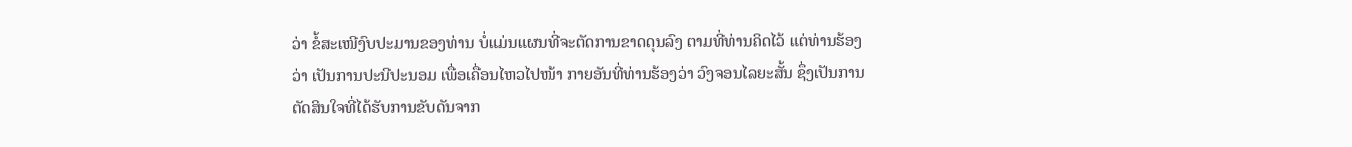ວ່າ ຂໍ້ສະເໜີງົບປະມານຂອງທ່ານ ບໍ່ແມ່ນແຜນທີ່ຈະຕັດການຂາດດຸນລົງ ຕາມທີ່ທ່ານຄິດໄວ້ ແຕ່ທ່ານຮ້ອງວ່າ ເປັນການປະນີປະນອມ ເພື່ອເຄື່ອນໄຫວໄປໜ້າ ກາຍອັນທີ່ທ່ານຮ້ອງວ່າ ວົງຈອນໄລຍະສັ້ນ ຊຶ່ງເປັນການຕັດສິນໃຈທີ່ໄດ້ຮັບການຂັບດັນຈາກ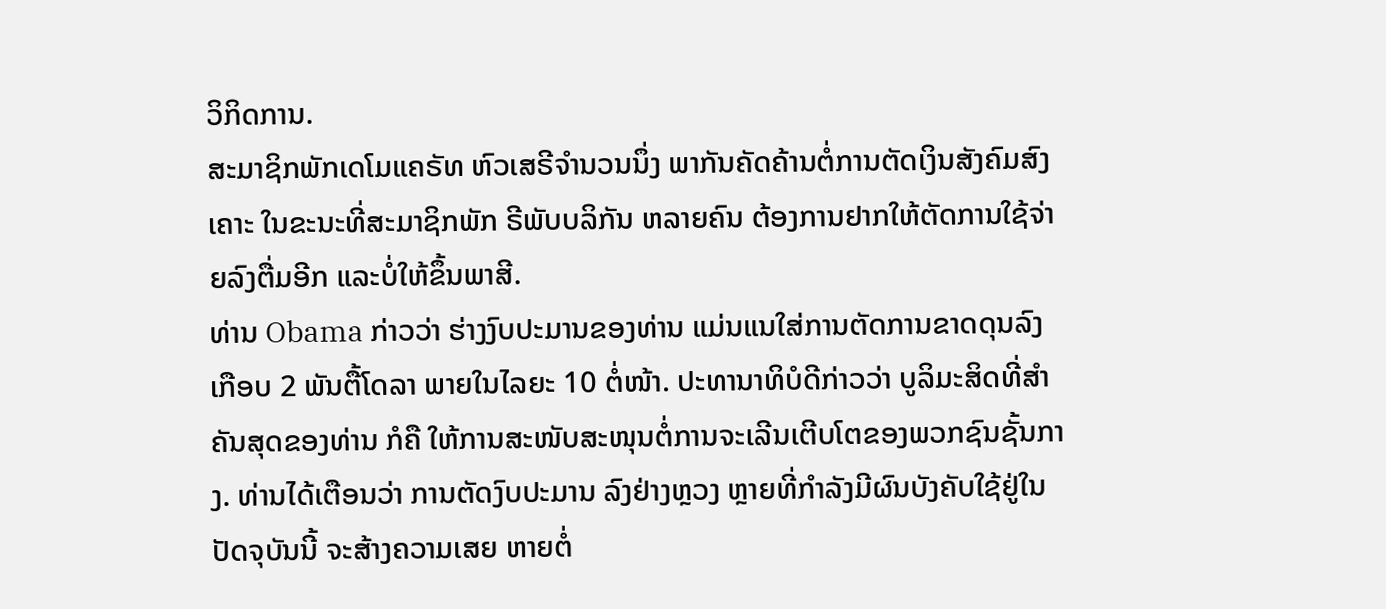ວິກິດການ.
ສະມາຊິກພັກເດໂມແຄຣັທ ຫົວເສຣີຈໍານວນນຶ່ງ ພາກັນຄັດຄ້ານຕໍ່ການຕັດເງິນສັງຄົມສົງເຄາະ ໃນຂະນະທີ່ສະມາຊິກພັກ ຣີພັບບລິກັນ ຫລາຍຄົນ ຕ້ອງການຢາກໃຫ້ຕັດການໃຊ້ຈ່າຍລົງຕື່ມອີກ ແລະບໍ່ໃຫ້ຂຶ້ນພາສີ.
ທ່ານ Obama ກ່າວວ່າ ຮ່າງງົບປະມານຂອງທ່ານ ແມ່ນແນໃສ່ການຕັດການຂາດດຸນລົງເກືອບ 2 ພັນຕື້ໂດລາ ພາຍໃນໄລຍະ 10 ຕໍ່ໜ້າ. ປະທານາທິບໍດີກ່າວວ່າ ບູລິມະສິດທີ່ສໍາຄັນສຸດຂອງທ່ານ ກໍຄື ໃຫ້ການສະໜັບສະໜຸນຕໍ່ການຈະເລີນເຕີບໂຕຂອງພວກຊົນຊັ້ນກາງ. ທ່ານໄດ້ເຕືອນວ່າ ການຕັດງົບປະມານ ລົງຢ່າງຫຼວງ ຫຼາຍທີ່ກຳລັງມີຜົນບັງຄັບໃຊ້ຢູ່ໃນປັດຈຸບັນນີ້ ຈະສ້າງຄວາມເສຍ ຫາຍຕໍ່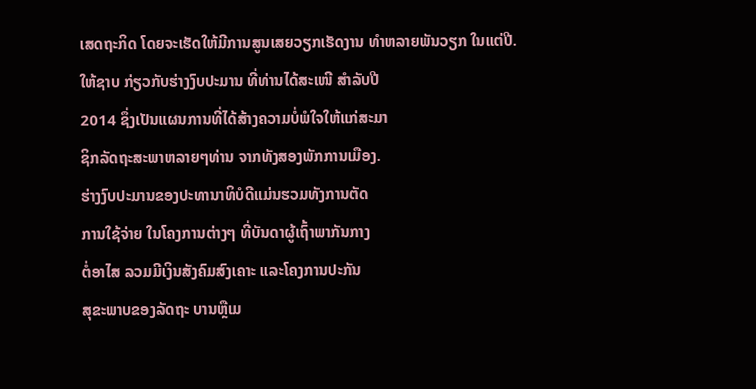ເສດຖະກິດ ໂດຍຈະເຮັດໃຫ້ມີການສູນເສຍວຽກເຮັດງານ ທຳຫລາຍພັນວຽກ ໃນແຕ່ປີ.
ໃຫ້ຊາບ ກ່ຽວກັບຮ່າງງົບປະມານ ທີ່ທ່ານໄດ້ສະເໜີ ສຳລັບປີ
2014 ຊຶ່ງເປັນແຜນການທີ່ໄດ້ສ້າງຄວາມບໍ່ພໍໃຈໃຫ້ແກ່ສະມາ
ຊິກລັດຖະສະພາຫລາຍໆທ່ານ ຈາກທັງສອງພັກການເມືອງ.
ຮ່າງງົບປະມານຂອງປະທານາທິບໍດີແມ່ນຮວມທັງການຕັດ
ການໃຊ້ຈ່າຍ ໃນໂຄງການຕ່າງໆ ທີ່ບັນດາຜູ້ເຖົ້າພາກັນກາງ
ຕໍ່ອາໄສ ລວມມີເງິນສັງຄົມສົງເຄາະ ແລະໂຄງການປະກັນ
ສຸຂະພາບຂອງລັດຖະ ບານຫຼືເມ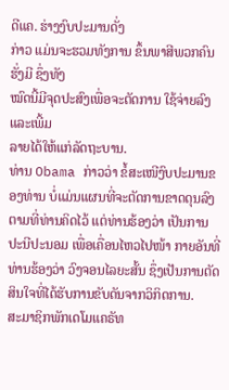ດີແຄ. ຮ່າງງົບປະມານດັ່ງ
ກ່າວ ແມ່ນຈະຮວມທັງການ ຂຶ້ນພາສີພວກຄົນຮັ່ງມີ ຊຶ່ງທັງ
ໝົດນີ້ມີຈຸດປະສົງເພື່ອຈະຕັດການ ໃຊ້ຈ່າຍລົງ ແລະເພີ້ມ
ລາຍໄດ້ໃຫ້ແກ່ລັດຖະບານ.
ທ່ານ Obama ກ່າວວ່າ ຂໍ້ສະເໜີງົບປະມານຂອງທ່ານ ບໍ່ແມ່ນແຜນທີ່ຈະຕັດການຂາດດຸນລົງ ຕາມທີ່ທ່ານຄິດໄວ້ ແຕ່ທ່ານຮ້ອງວ່າ ເປັນການປະນີປະນອມ ເພື່ອເຄື່ອນໄຫວໄປໜ້າ ກາຍອັນທີ່ທ່ານຮ້ອງວ່າ ວົງຈອນໄລຍະສັ້ນ ຊຶ່ງເປັນການຕັດສິນໃຈທີ່ໄດ້ຮັບການຂັບດັນຈາກວິກິດການ.
ສະມາຊິກພັກເດໂມແຄຣັທ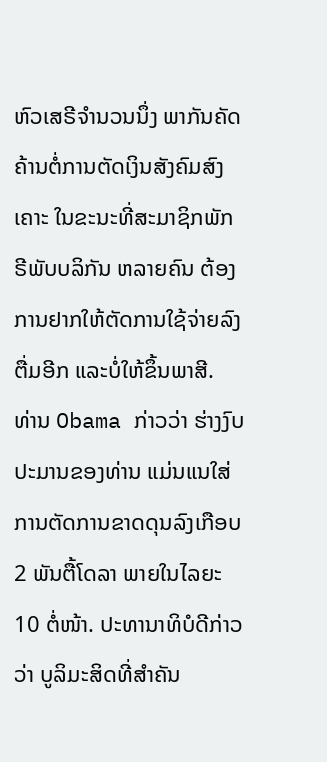ຫົວເສຣີຈໍານວນນຶ່ງ ພາກັນຄັດຄ້ານຕໍ່ການຕັດເງິນສັງຄົມສົງເຄາະ ໃນຂະນະທີ່ສະມາຊິກພັກ ຣີພັບບລິກັນ ຫລາຍຄົນ ຕ້ອງການຢາກໃຫ້ຕັດການໃຊ້ຈ່າຍລົງຕື່ມອີກ ແລະບໍ່ໃຫ້ຂຶ້ນພາສີ.
ທ່ານ Obama ກ່າວວ່າ ຮ່າງງົບປະມານຂອງທ່ານ ແມ່ນແນໃສ່ການຕັດການຂາດດຸນລົງເກືອບ 2 ພັນຕື້ໂດລາ ພາຍໃນໄລຍະ 10 ຕໍ່ໜ້າ. ປະທານາທິບໍດີກ່າວວ່າ ບູລິມະສິດທີ່ສໍາຄັນ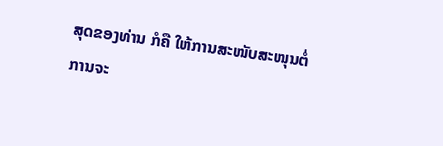ສຸດຂອງທ່ານ ກໍຄື ໃຫ້ການສະໜັບສະໜຸນຕໍ່ການຈະ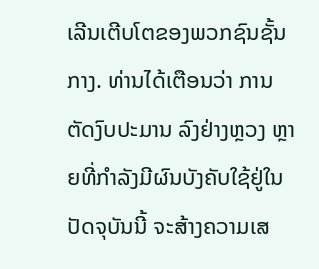ເລີນເຕີບໂຕຂອງພວກຊົນຊັ້ນກາງ. ທ່ານໄດ້ເຕືອນວ່າ ການຕັດງົບປະມານ ລົງຢ່າງຫຼວງ ຫຼາຍທີ່ກຳລັງມີຜົນບັງຄັບໃຊ້ຢູ່ໃນປັດຈຸບັນນີ້ ຈະສ້າງຄວາມເສ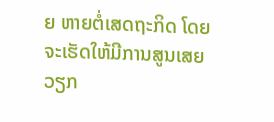ຍ ຫາຍຕໍ່ເສດຖະກິດ ໂດຍຈະເຮັດໃຫ້ມີການສູນເສຍວຽກ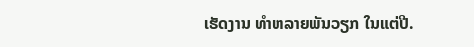ເຮັດງານ ທຳຫລາຍພັນວຽກ ໃນແຕ່ປີ.